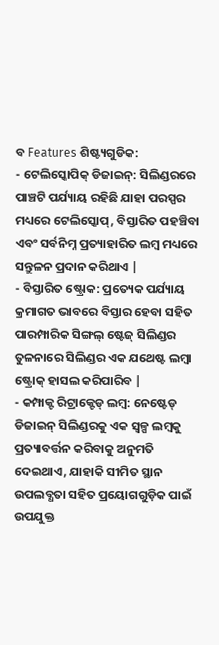ବ Features ଶିଷ୍ଟ୍ୟଗୁଡିକ:
- ଟେଲିସ୍କୋପିକ୍ ଡିଜାଇନ୍: ସିଲିଣ୍ଡରରେ ପାଞ୍ଚଟି ପର୍ଯ୍ୟାୟ ରହିଛି ଯାହା ପରସ୍ପର ମଧ୍ୟରେ ଟେଲିସ୍କୋପ୍, ବିସ୍ତାରିତ ପହଞ୍ଚିବା ଏବଂ ସର୍ବନିମ୍ନ ପ୍ରତ୍ୟାହାରିତ ଲମ୍ବ ମଧ୍ୟରେ ସନ୍ତୁଳନ ପ୍ରଦାନ କରିଥାଏ |
- ବିସ୍ତାରିତ ଷ୍ଟ୍ରୋକ: ପ୍ରତ୍ୟେକ ପର୍ଯ୍ୟାୟ କ୍ରମାଗତ ଭାବରେ ବିସ୍ତାର ହେବା ସହିତ ପାରମ୍ପାରିକ ସିଙ୍ଗଲ୍ ଷ୍ଟେଜ୍ ସିଲିଣ୍ଡର ତୁଳନାରେ ସିଲିଣ୍ଡର ଏକ ଯଥେଷ୍ଟ ଲମ୍ବା ଷ୍ଟ୍ରୋକ୍ ହାସଲ କରିପାରିବ |
- କମ୍ପାକ୍ଟ ରିଟ୍ରାକ୍ଟେଡ୍ ଲମ୍ବ: ନେଷ୍ଟେଡ୍ ଡିଜାଇନ୍ ସିଲିଣ୍ଡରକୁ ଏକ ସ୍ୱଳ୍ପ ଲମ୍ବକୁ ପ୍ରତ୍ୟାବର୍ତ୍ତନ କରିବାକୁ ଅନୁମତି ଦେଇଥାଏ, ଯାହାକି ସୀମିତ ସ୍ଥାନ ଉପଲବ୍ଧତା ସହିତ ପ୍ରୟୋଗଗୁଡ଼ିକ ପାଇଁ ଉପଯୁକ୍ତ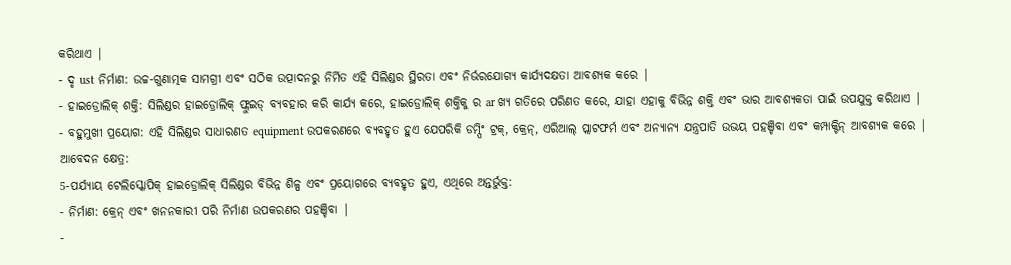କରିଥାଏ |
- ଦୃ ust ନିର୍ମାଣ: ଉଚ୍ଚ-ଗୁଣାତ୍ମକ ସାମଗ୍ରୀ ଏବଂ ସଠିକ ଉତ୍ପାଦନରୁ ନିର୍ମିତ ଏହି ସିଲିଣ୍ଡର ସ୍ଥିରତା ଏବଂ ନିର୍ଭରଯୋଗ୍ୟ କାର୍ଯ୍ୟଦକ୍ଷତା ଆବଶ୍ୟକ କରେ |
- ହାଇଡ୍ରୋଲିକ୍ ଶକ୍ତି: ସିଲିଣ୍ଡର ହାଇଡ୍ରୋଲିକ୍ ଫ୍ଲୁଇଡ୍ ବ୍ୟବହାର କରି କାର୍ଯ୍ୟ କରେ, ହାଇଡ୍ରୋଲିକ୍ ଶକ୍ତିକୁ ର ar ଖ୍ୟ ଗତିରେ ପରିଣତ କରେ, ଯାହା ଏହାକୁ ବିଭିନ୍ନ ଶକ୍ତି ଏବଂ ଭାର ଆବଶ୍ୟକତା ପାଇଁ ଉପଯୁକ୍ତ କରିଥାଏ |
- ବହୁମୁଖୀ ପ୍ରୟୋଗ: ଏହି ସିଲିଣ୍ଡର ସାଧାରଣତ equipment ଉପକରଣରେ ବ୍ୟବହୃତ ହୁଏ ଯେପରିକି ଡମ୍ପିଂ ଟ୍ରକ୍, କ୍ରେନ୍, ଏରିଆଲ୍ ପ୍ଲାଟଫର୍ମ ଏବଂ ଅନ୍ୟାନ୍ୟ ଯନ୍ତ୍ରପାତି ଉଭୟ ପହଞ୍ଚିବା ଏବଂ କମ୍ପାକ୍ଟିନ୍ ଆବଶ୍ୟକ କରେ |
ଆବେଦନ କ୍ଷେତ୍ର:
5-ପର୍ଯ୍ୟାୟ ଟେଲିସ୍କୋପିକ୍ ହାଇଡ୍ରୋଲିକ୍ ସିଲିଣ୍ଡର ବିଭିନ୍ନ ଶିଳ୍ପ ଏବଂ ପ୍ରୟୋଗରେ ବ୍ୟବହୃତ ହୁଏ, ଏଥିରେ ଅନ୍ତର୍ଭୁକ୍ତ:
- ନିର୍ମାଣ: କ୍ରେନ୍ ଏବଂ ଖନନକାରୀ ପରି ନିର୍ମାଣ ଉପକରଣର ପହଞ୍ଚିବା |
-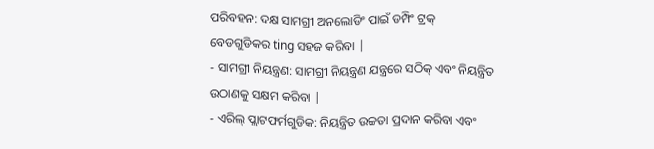ପରିବହନ: ଦକ୍ଷ ସାମଗ୍ରୀ ଅନଲୋଡିଂ ପାଇଁ ଡମ୍ପିଂ ଟ୍ରକ୍ ବେଡଗୁଡିକର ting ସହଜ କରିବା |
- ସାମଗ୍ରୀ ନିୟନ୍ତ୍ରଣ: ସାମଗ୍ରୀ ନିୟନ୍ତ୍ରଣ ଯନ୍ତ୍ରରେ ସଠିକ୍ ଏବଂ ନିୟନ୍ତ୍ରିତ ଉଠାଣକୁ ସକ୍ଷମ କରିବା |
- ଏରିଲ୍ ପ୍ଲାଟଫର୍ମଗୁଡିକ: ନିୟନ୍ତ୍ରିତ ଉଚ୍ଚତା ପ୍ରଦାନ କରିବା ଏବଂ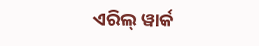ଏରିଲ୍ ୱାର୍କ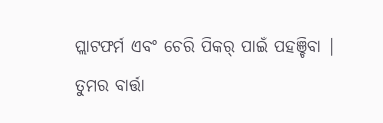ପ୍ଲାଟଫର୍ମ ଏବଂ ଚେରି ପିକର୍ ପାଇଁ ପହଞ୍ଚିବା |
ତୁମର ବାର୍ତ୍ତା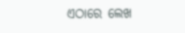ଏଠାରେ ଲେଖ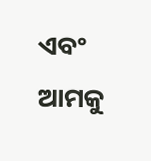ଏବଂ ଆମକୁ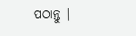ପଠାନ୍ତୁ |